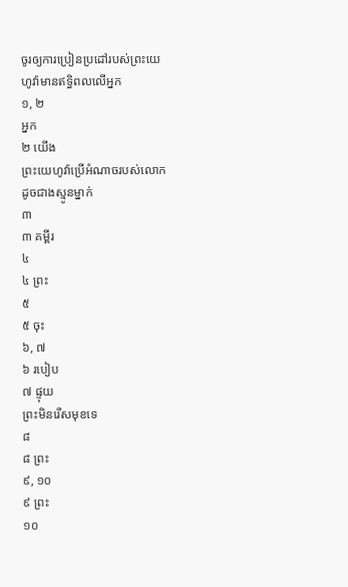ចូរឲ្យការប្រៀនប្រដៅរបស់ព្រះយេហូវ៉ាមានឥទ្ធិពលលើអ្នក
១, ២
អ្នក
២ យើង
ព្រះយេហូវ៉ាប្រើអំណាចរបស់លោកដូចជាងស្មូនម្នាក់
៣
៣ គម្ពីរ
៤
៤ ព្រះ
៥
៥ ចុះ
៦, ៧
៦ របៀប
៧ ផ្ទុយ
ព្រះមិនរើសមុខទេ
៨
៨ ព្រះ
៩, ១០
៩ ព្រះ
១០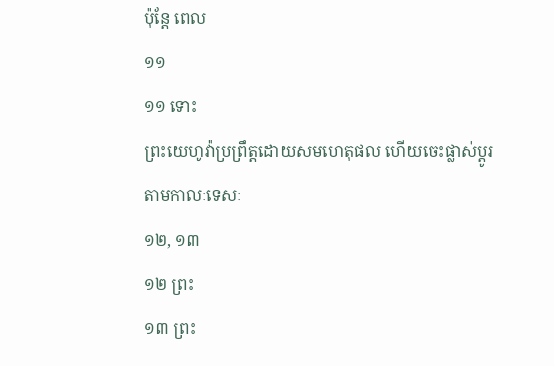ប៉ុន្ដែ ពេល
១១
១១ ទោះ
ព្រះយេហូវ៉ាប្រព្រឹត្ដដោយសមហេតុផល ហើយចេះផ្លាស់ប្ដូរតាមកាលៈទេសៈ
១២, ១៣
១២ ព្រះ
១៣ ព្រះ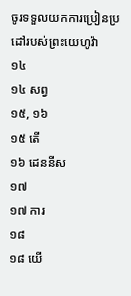ចូរទទួលយកការប្រៀនប្រដៅរបស់ព្រះយេហូវ៉ា
១៤
១៤ សព្វ
១៥, ១៦
១៥ តើ
១៦ ដេននីស
១៧
១៧ ការ
១៨
១៨ យើ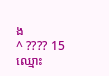ង
^ ???? 15 ឈ្មោះ